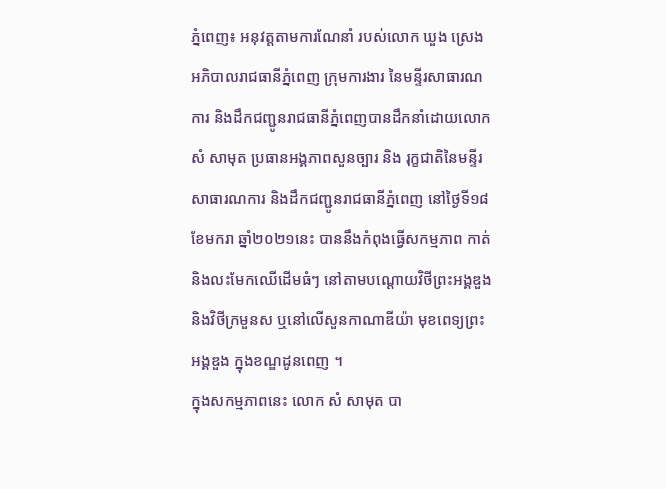ភ្នំពេញ៖ អនុវត្តតាមការណែនាំ របស់លោក ឃួង ស្រេង អភិបាលរាជធានីភ្នំពេញ ក្រុមការងារ នៃមន្ទីរសាធារណការ និងដឹកជញ្ជូនរាជធានីភ្នំពេញបានដឹកនាំដោយលោក សំ សាមុត ប្រធានអង្គភាពសួនច្បារ និង រុក្ខជាតិនៃមន្ទីរសាធារណការ និងដឹកជញ្ជូនរាជធានីភ្នំពេញ នៅថ្ងៃទី១៨ ខែមករា ឆ្នាំ២០២១នេះ បាននឹងកំពុងធ្វើសកម្មភាព កាត់និងលះមែកឈើដើមធំៗ នៅតាមបណ្តោយវិថីព្រះអង្គឌួង និងវិថីក្រមួនស ឬនៅលើសួនកាណាឌីយ៉ា មុខពេទ្យព្រះអង្គឌួង ក្នុងខណ្ឌដូនពេញ ។
ក្នុងសកម្មភាពនេះ លោក សំ សាមុត បា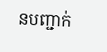នបញ្ជាក់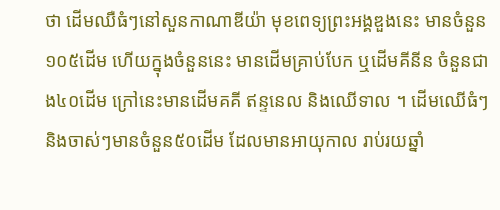ថា ដើមឈឺធំៗនៅសួនកាណាឌីយ៉ា មុខពេទ្យព្រះអង្គឌួងនេះ មានចំនួន១០៥ដើម ហើយក្នុងចំនួននេះ មានដើមគ្រាប់បែក ឬដើមគីនីន ចំនួនជាង៤០ដើម ក្រៅនេះមានដើមគគី ឥន្ទនេល និងឈើទាល ។ ដើមឈើធំៗ និងចាស់ៗមានចំនួន៥០ដើម ដែលមានអាយុកាល រាប់រយឆ្នាំ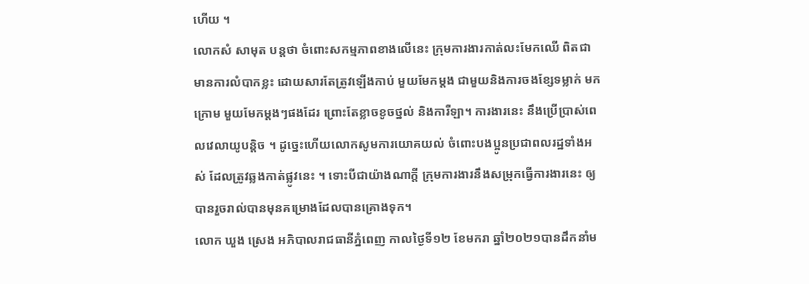ហើយ ។
លោកសំ សាមុត បន្តថា ចំពោះសកម្មភាពខាងលើនេះ ក្រុមការងារកាត់លះមែកឈើ ពិតជាមានការលំបាកខ្លះ ដោយសារតែត្រូវឡើងកាប់ មួយមែកម្តង ជាមួយនិងការចងខ្សែទម្លាក់ មកក្រោម មួយមែកម្តងៗផងដែរ ព្រោះតែខ្លាចខូចថ្នល់ និងការឺឡា។ ការងារនេះ នឹងប្រើប្រាស់ពេលវេលាយូបន្តិច ។ ដូច្នេះហើយលោកសូមការយោគយល់ ចំពោះបងប្អូនប្រជាពលរដ្ឋទាំងអស់ ដែលត្រូវឆ្លងកាត់ផ្លូវនេះ ។ ទោះបីជាយ៉ាងណាក្តី ក្រុមការងារនឹងសម្រុកធ្វើការងារនេះ ឲ្យបានរួចរាល់បានមុនគម្រោងដែលបានគ្រោងទុក។
លោក ឃួង ស្រេង អភិបាលរាជធានីភ្នំពេញ កាលថ្ងៃទី១២ ខែមករា ឆ្នាំ២០២១បានដឹកនាំម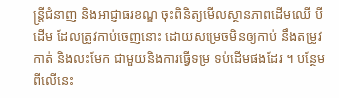ន្ត្រីជំនាញ និងអាជ្ញាធរខណ្ឌ ចុះពិនិត្យមើលស្ថានភាពដើមឈើ បីដើម ដែលត្រូវកាប់ចេញនោះ ដោយសម្រេចមិនឲ្យកាប់ នឹងតម្រូវកាត់ និងលះមែក ជាមួយនិងការធ្វើទម្រ ទប់ដើមផងដែរ ។ បន្ថែមពីលើនេះ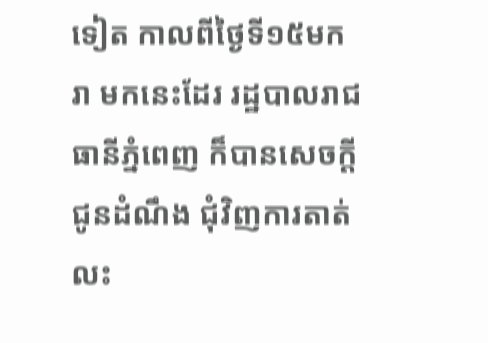ទៀត កាលពីថ្ងៃទី១៥មករា មកនេះដែរ រដ្ឋបាលរាជធានីភ្នំពេញ ក៏បានសេចក្តីជូនដំណឹង ជុំវិញការតាត់លះ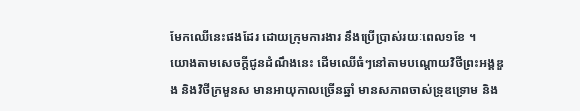មែកឈើនេះផងដែរ ដោយក្រុមការងារ នឹងប្រើប្រាស់រយៈពេល១ខែ ។
យោងតាមសេចក្តីជូនដំណឹងនេះ ដើមឈើធំៗនៅតាមបណ្តោយវិថីព្រះអង្គឌួង និងវិថីក្រមួនស មានអាយុកាលច្រើនឆ្នាំ មានសភាពចាស់ទ្រុឌទ្រោម និង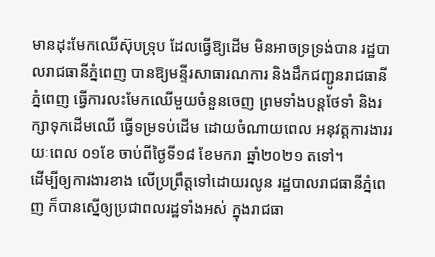មានដុះមែកឈើស៊ុបទ្រុប ដែលធ្វើឱ្យដើម មិនអាចទ្រទ្រង់បាន រដ្ឋបាលរាជធានីភ្នំពេញ បានឱ្យមន្ទីរសាធារណការ និងដឹកជញ្ជូនរាជធានីភ្នំពេញ ធ្វើការលះមែកឈើមួយចំនួនចេញ ព្រមទាំងបន្តថែទាំ និងរក្សាទុកដើមឈើ ធ្វើទម្រទប់ដើម ដោយចំណាយពេល អនុវត្តការងាររយៈពេល ០១ខែ ចាប់ពីថ្ងៃទី១៨ ខែមករា ឆ្នាំ២០២១ តទៅ។
ដើម្បីឲ្យការងារខាង លើប្រព្រឹត្តទៅដោយរលូន រដ្ឋបាលរាជធានីភ្នំពេញ ក៏បានស្នើឲ្យប្រជាពលរដ្ឋទាំងអស់ ក្នុងរាជធា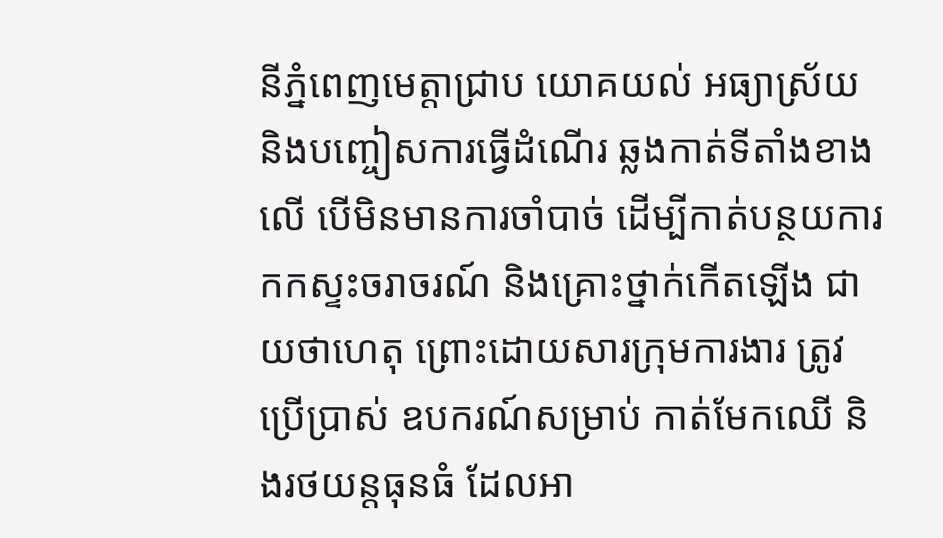នីភ្នំពេញមេត្តាជ្រាប យោគយល់ អធ្យាស្រ័យ និងបញ្ចៀសការធ្វើដំណើរ ឆ្លងកាត់ទីតាំងខាងលើ បើមិនមានការចាំបាច់ ដើម្បីកាត់បន្ថយការកកស្ទះចរាចរណ៍ និងគ្រោះថ្នាក់កើតឡើង ជាយថាហេតុ ព្រោះដោយសារក្រុមការងារ ត្រូវប្រើប្រាស់ ឧបករណ៍សម្រាប់ កាត់មែកឈើ និងរថយន្តធុនធំ ដែលអា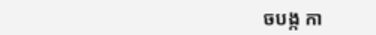ចបង្ក កា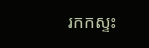រកកស្ទះ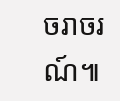ចរាចរណ៍៕